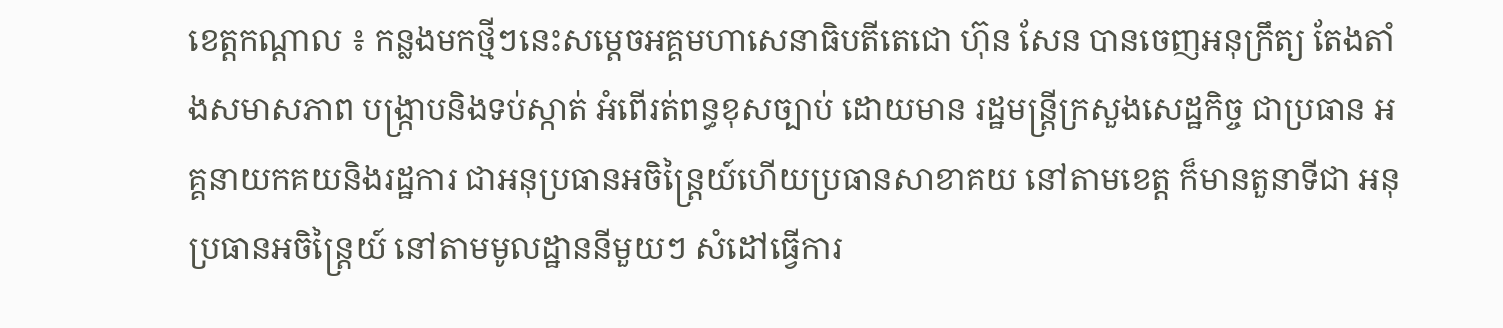ខេត្តកណ្តាល ៖ កន្លងមកថ្មីៗនេះសម្តេចអគ្គមហាសេនាធិបតីតេជោ ហ៊ុន សែន បានចេញអនុក្រឹត្យ តែងតាំងសមាសភាព បង្ក្រាបនិងទប់ស្កាត់ អំពើរត់ពន្ធខុសច្បាប់ ដោយមាន រដ្ឋមន្ត្រីក្រសួងសេដ្ឋកិច្ច ជាប្រធាន អគ្គនាយកគយនិងរដ្ឋការ ជាអនុប្រធានអចិន្ត្រៃយ៍ហើយប្រធានសាខាគយ នៅតាមខេត្ត ក៏មានតួនាទីជា អនុប្រធានអចិន្ត្រៃយ៍ នៅតាមមូលដ្ឋាននីមួយៗ សំដៅធ្វើការ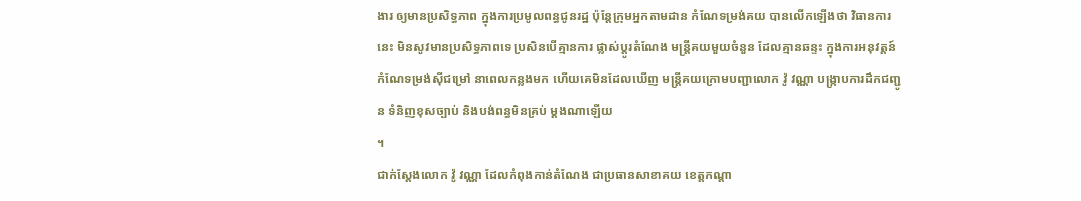ងារ ឲ្យមានប្រសិទ្ធភាព ក្នុងការប្រមូលពន្ធជូនរដ្ឋ ប៉ុន្តែក្រុមអ្នកតាមដាន កំណែទម្រង់គយ បានលើកឡើងថា វិធានការនេះ មិនសូវមានប្រសិទ្ធភាពទេ ប្រសិនបើគ្មានការ ផ្លាស់ប្តូរតំណែង មន្ត្រីគយមួយចំនួន ដែលគ្មានឆន្ទះ ក្នុងការអនុវត្តន៍ កំណែទម្រង់ស៊ីជម្រៅ នាពេលកន្លងមក ហើយគេមិនដែលឃើញ មន្ត្រីគយក្រោមបញ្ជាលោក វ៉ូ វណ្ណា បង្ក្រាបការដឹកជញ្ជូន ទំនិញខុសច្បាប់ និងបង់ពន្ធមិនគ្រប់ ម្តងណាឡើយ
។
ជាក់ស្តែងលោក វ៉ូ វណ្ណា ដែលកំពុងកាន់តំណែង ជាប្រធានសាខាគយ ខេត្តកណ្តា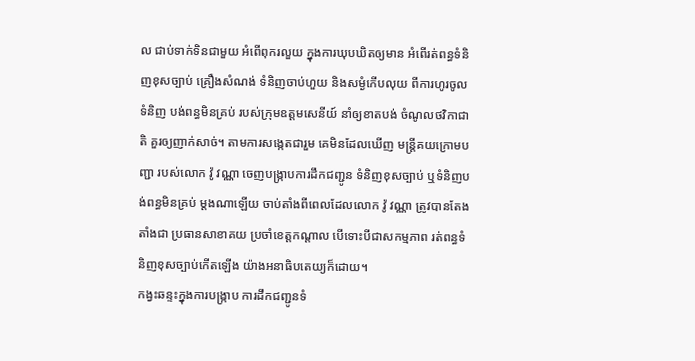ល ជាប់ទាក់ទិនជាមួយ អំពើពុករលួយ ក្នុងការឃុបឃិតឲ្យមាន អំពើរត់ពន្ធទំនិញខុសច្បាប់ គ្រឿងសំណង់ ទំនិញចាប់ហួយ និងសម្ងំកើបលុយ ពីការហូរចូលទំនិញ បង់ពន្ធមិនគ្រប់ របស់ក្រុមឧត្តមសេនីយ៍ នាំឲ្យខាតបង់ ចំណូលថវិកាជាតិ គួរឲ្យញាក់សាច់។ តាមការសង្កេតជារួម គេមិនដែលឃើញ មន្ត្រីគយក្រោមបញ្ជា របស់លោក វ៉ូ វណ្ណា ចេញបង្ក្រាបការដឹកជញ្ជូន ទំនិញខុសច្បាប់ ឬទំនិញបង់ពន្ធមិនគ្រប់ ម្តងណាឡើយ ចាប់តាំងពីពេលដែលលោក វ៉ូ វណ្ណា ត្រូវបានតែងតាំងជា ប្រធានសាខាគយ ប្រចាំខេត្តកណ្តាល បើទោះបីជាសកម្មភាព រត់ពន្ធទំនិញខុសច្បាប់កើតឡើង យ៉ាងអនាធិបតេយ្យក៏ដោយ។
កង្វះឆន្ទះក្នុងការបង្ក្រាប ការដឹកជញ្ជូនទំ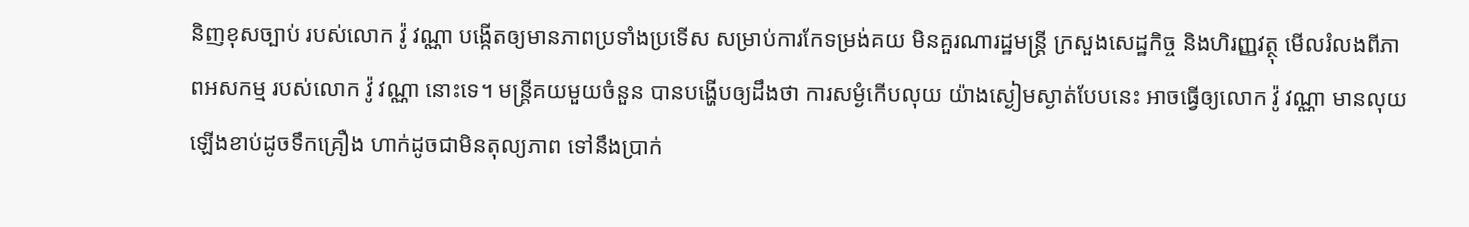និញខុសច្បាប់ របស់លោក វ៉ូ វណ្ណា បង្កើតឲ្យមានភាពប្រទាំងប្រទើស សម្រាប់ការកែទម្រង់គយ មិនគួរណារដ្ឋមន្ត្រី ក្រសួងសេដ្ឋកិច្ច និងហិរញ្ញវត្ថុ មើលរំលងពីភាពអសកម្ម របស់លោក វ៉ូ វណ្ណា នោះទេ។ មន្ត្រីគយមួយចំនួន បានបង្ហើបឲ្យដឹងថា ការសម្ងំកើបលុយ យ៉ាងស្ងៀមស្ងាត់បែបនេះ អាចធ្វើឲ្យលោក វ៉ូ វណ្ណា មានលុយឡើងខាប់ដូចទឹកគ្រឿង ហាក់ដូចជាមិនតុល្យភាព ទៅនឹងប្រាក់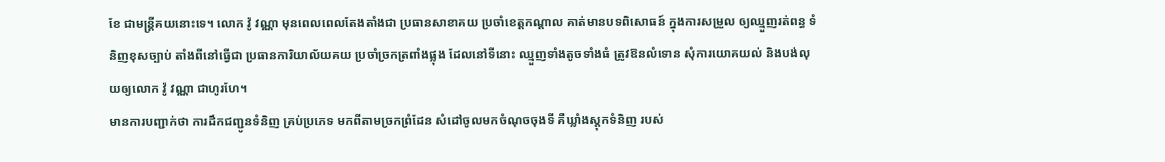ខែ ជាមន្ត្រីគយនោះទេ។ លោក វ៉ូ វណ្ណា មុនពេលពេលតែងតាំងជា ប្រធានសាខាគយ ប្រចាំខេត្តកណ្តាល គាត់មានបទពិសោធន៍ ក្នុងការសម្រួល ឲ្យឈ្មួញរត់ពន្ធ ទំនិញខុសច្បាប់ តាំងពីនៅធ្វើជា ប្រធានការិយាល័យគយ ប្រចាំច្រកត្រពាំងផ្លុង ដែលនៅទីនោះ ឈ្មួញទាំងតូចទាំងធំ ត្រូវឱនលំទោន សុំការយោគយល់ និងបង់លុយឲ្យលោក វ៉ូ វណ្ណា ជាហូរហែ។
មានការបញ្ជាក់ថា ការដឹកជញ្ជូនទំនិញ គ្រប់ប្រភេទ មកពីតាមច្រកព្រំដែន សំដៅចូលមកចំណុចចុងទី គឺឃ្លាំងស្តុកទំនិញ របស់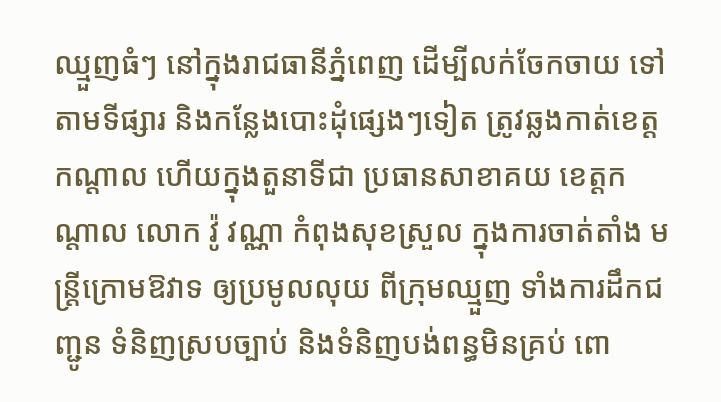ឈ្មួញធំៗ នៅក្នុងរាជធានីភ្នំពេញ ដើម្បីលក់ចែកចាយ ទៅតាមទីផ្សារ និងកន្លែងបោះដុំផ្សេងៗទៀត ត្រូវឆ្លងកាត់ខេត្តកណ្តាល ហើយក្នុងតួនាទីជា ប្រធានសាខាគយ ខេត្តកណ្តាល លោក វ៉ូ វណ្ណា កំពុងសុខស្រួល ក្នុងការចាត់តាំង មន្ត្រីក្រោមឱវាទ ឲ្យប្រមូលលុយ ពីក្រុមឈ្មួញ ទាំងការដឹកជញ្ជូន ទំនិញស្របច្បាប់ និងទំនិញបង់ពន្ធមិនគ្រប់ ពោ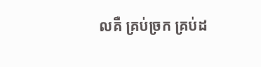លគឺ គ្រប់ច្រក គ្រប់ដ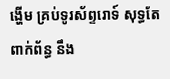ង្ហើម គ្រប់ទូរស័ព្ទរោទ៍ សុទ្ធតែពាក់ព័ន្ធ នឹង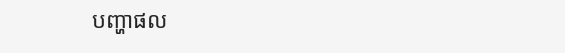បញ្ហាផល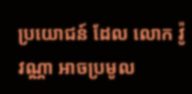ប្រយោជន៍ ដែល លោក វ៉ូ វណ្ណា អាចប្រមូល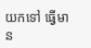យកទៅ ធ្វើមាន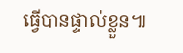ធ្វើបានផ្ទាល់ខ្លួន៕